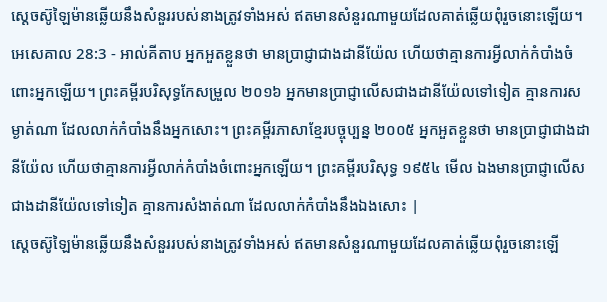ស្តេចស៊ូឡៃម៉ានឆ្លើយនឹងសំនួររបស់នាងត្រូវទាំងអស់ ឥតមានសំនួរណាមួយដែលគាត់ឆ្លើយពុំរួចនោះឡើយ។
អេសេគាល 28:3 - អាល់គីតាប អ្នកអួតខ្លួនថា មានប្រាជ្ញាជាងដានីយ៉ែល ហើយថាគ្មានការអ្វីលាក់កំបាំងចំពោះអ្នកឡើយ។ ព្រះគម្ពីរបរិសុទ្ធកែសម្រួល ២០១៦ អ្នកមានប្រាជ្ញាលើសជាងដានីយ៉ែលទៅទៀត គ្មានការសម្ងាត់ណា ដែលលាក់កំបាំងនឹងអ្នកសោះ។ ព្រះគម្ពីរភាសាខ្មែរបច្ចុប្បន្ន ២០០៥ អ្នកអួតខ្លួនថា មានប្រាជ្ញាជាងដានីយ៉ែល ហើយថាគ្មានការអ្វីលាក់កំបាំងចំពោះអ្នកឡើយ។ ព្រះគម្ពីរបរិសុទ្ធ ១៩៥៤ មើល ឯងមានប្រាជ្ញាលើសជាងដានីយ៉ែលទៅទៀត គ្មានការសំងាត់ណា ដែលលាក់កំបាំងនឹងឯងសោះ |
ស្តេចស៊ូឡៃម៉ានឆ្លើយនឹងសំនួររបស់នាងត្រូវទាំងអស់ ឥតមានសំនួរណាមួយដែលគាត់ឆ្លើយពុំរួចនោះឡើ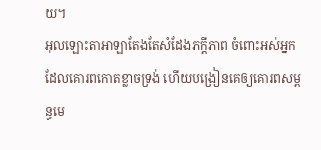យ។
អុលឡោះតាអាឡាតែងតែសំដែងភក្ដីភាព ចំពោះអស់អ្នកដែលគោរពកោតខ្លាចទ្រង់ ហើយបង្រៀនគេឲ្យគោរពសម្ពន្ធមេ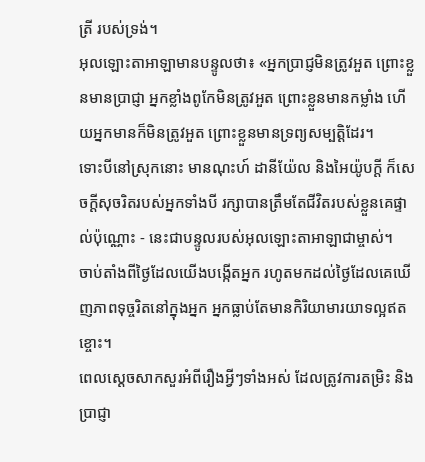ត្រី របស់ទ្រង់។
អុលឡោះតាអាឡាមានបន្ទូលថា៖ «អ្នកប្រាជ្ញមិនត្រូវអួត ព្រោះខ្លួនមានប្រាជ្ញា អ្នកខ្លាំងពូកែមិនត្រូវអួត ព្រោះខ្លួនមានកម្លាំង ហើយអ្នកមានក៏មិនត្រូវអួត ព្រោះខ្លួនមានទ្រព្យសម្បត្តិដែរ។
ទោះបីនៅស្រុកនោះ មានណុះហ៍ ដានីយ៉ែល និងអៃយ៉ូបក្ដី ក៏សេចក្ដីសុចរិតរបស់អ្នកទាំងបី រក្សាបានត្រឹមតែជីវិតរបស់ខ្លួនគេផ្ទាល់ប៉ុណ្ណោះ - នេះជាបន្ទូលរបស់អុលឡោះតាអាឡាជាម្ចាស់។
ចាប់តាំងពីថ្ងៃដែលយើងបង្កើតអ្នក រហូតមកដល់ថ្ងៃដែលគេឃើញភាពទុច្ចរិតនៅក្នុងអ្នក អ្នកធ្លាប់តែមានកិរិយាមារយាទល្អឥតខ្ចោះ។
ពេលស្ដេចសាកសួរអំពីរឿងអ្វីៗទាំងអស់ ដែលត្រូវការតម្រិះ និងប្រាជ្ញា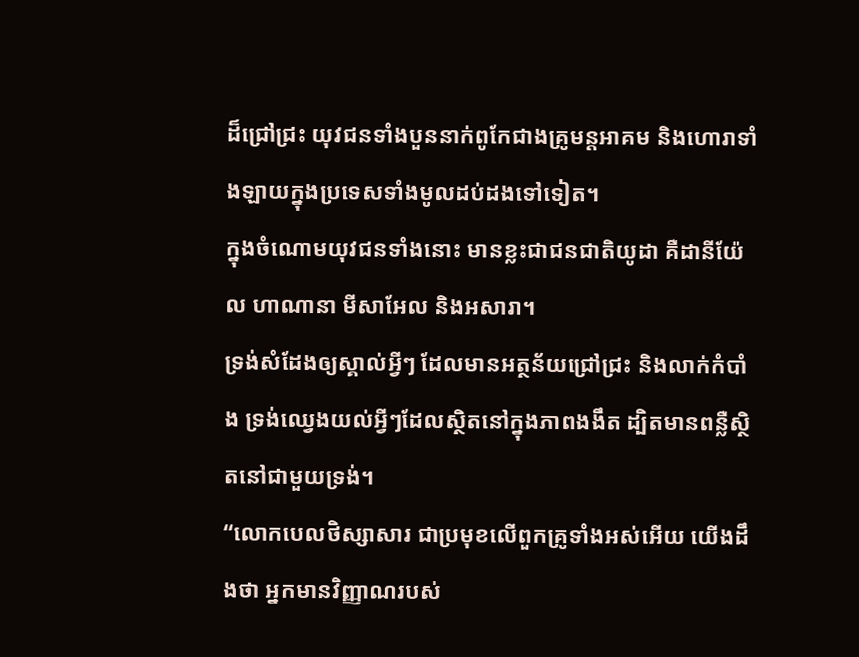ដ៏ជ្រៅជ្រះ យុវជនទាំងបួននាក់ពូកែជាងគ្រូមន្តអាគម និងហោរាទាំងឡាយក្នុងប្រទេសទាំងមូលដប់ដងទៅទៀត។
ក្នុងចំណោមយុវជនទាំងនោះ មានខ្លះជាជនជាតិយូដា គឺដានីយ៉ែល ហាណានា មីសាអែល និងអសារា។
ទ្រង់សំដែងឲ្យស្គាល់អ្វីៗ ដែលមានអត្ថន័យជ្រៅជ្រះ និងលាក់កំបាំង ទ្រង់ឈ្វេងយល់អ្វីៗដែលស្ថិតនៅក្នុងភាពងងឹត ដ្បិតមានពន្លឺស្ថិតនៅជាមួយទ្រង់។
“លោកបេលថិស្សាសារ ជាប្រមុខលើពួកគ្រូទាំងអស់អើយ យើងដឹងថា អ្នកមានវិញ្ញាណរបស់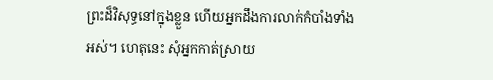ព្រះដ៏វិសុទ្ធនៅក្នុងខ្លួន ហើយអ្នកដឹងការលាក់កំបាំងទាំងអស់។ ហេតុនេះ សុំអ្នកកាត់ស្រាយ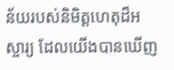ន័យរបស់និមិត្តហេតុដ៏អស្ចារ្យ ដែលយើងបានឃើញ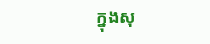ក្នុងសុ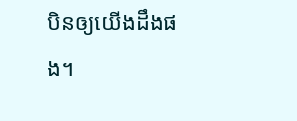បិនឲ្យយើងដឹងផង។